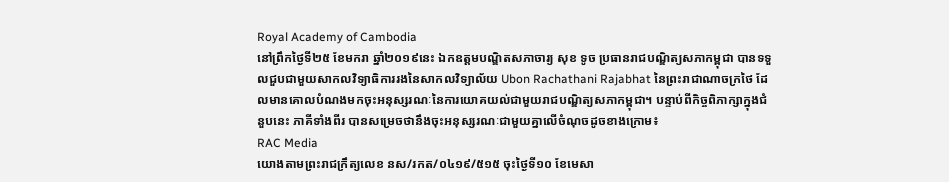Royal Academy of Cambodia
នៅព្រឹកថ្ងៃទី២៥ ខែមករា ឆ្នាំ២០១៩នេះ ឯកឧត្តមបណ្ឌិតសភាចារ្យ សុខ ទូច ប្រធានរាជបណ្ឌិត្យសភាកម្ពុជា បានទទួលជួបជាមួយសាកលវិទ្យាធិការរងនៃសាកលវិទ្យាល័យ Ubon Rachathani Rajabhat នៃព្រះរាជាណាចក្រថៃ ដែលមានគោលបំណងមកចុះអនុស្សរណៈនៃការយោគយល់ជាមួយរាជបណ្ឌិត្យសភាកម្ពុជា។ បន្ទាប់ពីកិច្ចពិភាក្សាក្នុងជំនួបនេះ ភាគីទាំងពីរ បានសម្រេចថានឹងចុះអនុស្សរណៈជាមួយគ្នាលើចំណុចដូចខាងក្រោម៖
RAC Media
យោងតាមព្រះរាជក្រឹត្យលេខ នស/រកត/០៤១៩/៥១៥ ចុះថ្ងៃទី១០ ខែមេសា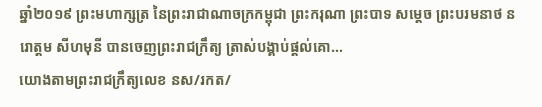ឆ្នាំ២០១៩ ព្រះមហាក្សត្រ នៃព្រះរាជាណាចក្រកម្ពុជា ព្រះករុណា ព្រះបាទ សម្តេច ព្រះបរមនាថ នរោត្តម សីហមុនី បានចេញព្រះរាជក្រឹត្យ ត្រាស់បង្គាប់ផ្តល់គោ...
យោងតាមព្រះរាជក្រឹត្យលេខ នស/រកត/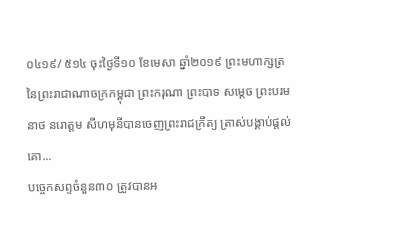០៤១៩/ ៥១៤ ចុះថ្ងៃទី១០ ខែមេសា ឆ្នាំ២០១៩ ព្រះមហាក្សត្រ នៃព្រះរាជាណាចក្រកម្ពុជា ព្រះករុណា ព្រះបាទ សម្តេច ព្រះបរមនាថ នរោត្តម សីហមុនីបានចេញព្រះរាជក្រឹត្យ ត្រាស់បង្គាប់ផ្តល់គោ...
បច្ចេកសព្ទចំនួន៣០ ត្រូវបានអ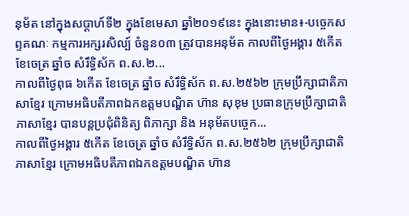នុម័ត នៅក្នុងសប្តាហ៍ទី២ ក្នុងខែមេសា ឆ្នាំ២០១៩នេះ ក្នុងនោះមាន៖-បច្ចេកសព្ទគណៈ កម្មការអក្សរសិល្ប៍ ចំនួន០៣ ត្រូវបានអនុម័ត កាលពីថ្ងៃអង្គារ ៥កើត ខែចេត្រ ឆ្នាំច សំរឹទ្ធិស័ក ព.ស.២...
កាលពីថ្ងៃពុធ ៦កេីត ខែចេត្រ ឆ្នាំច សំរឹទ្ធិស័ក ព.ស.២៥៦២ ក្រុមប្រឹក្សាជាតិភាសាខ្មែរ ក្រោមអធិបតីភាពឯកឧត្តមបណ្ឌិត ហ៊ាន សុខុម ប្រធានក្រុមប្រឹក្សាជាតិភាសាខ្មែរ បានបន្តប្រជុំពិនិត្យ ពិភាក្សា និង អនុម័តបច្ចេក...
កាលពីថ្ងៃអង្គារ ៥កេីត ខែចេត្រ ឆ្នាំច សំរឹទ្ធិស័ក ព.ស.២៥៦២ ក្រុមប្រឹក្សាជាតិភាសាខ្មែរ ក្រោមអធិបតីភាពឯកឧត្តមបណ្ឌិត ហ៊ាន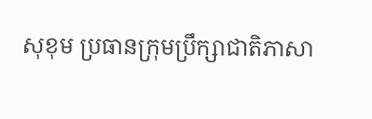សុខុម ប្រធានក្រុមប្រឹក្សាជាតិភាសា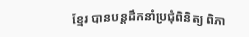ខ្មែរ បានបន្តដឹកនាំប្រជុំពិនិត្យ ពិភា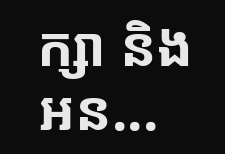ក្សា និង អន...